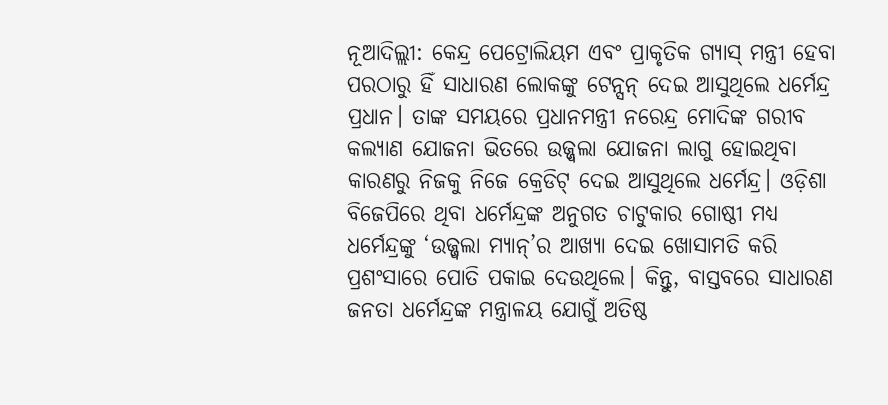ନୂଆଦିଲ୍ଲୀ: କେନ୍ଦ୍ର ପେଟ୍ରୋଲିୟମ ଏବଂ ପ୍ରାକୃତିକ ଗ୍ୟାସ୍ ମନ୍ତ୍ରୀ ହେବା ପରଠାରୁ ହିଁ ସାଧାରଣ ଲୋକଙ୍କୁ ଟେନ୍ସନ୍ ଦେଇ ଆସୁଥିଲେ ଧର୍ମେନ୍ଦ୍ର ପ୍ରଧାନ। ତାଙ୍କ ସମୟରେ ପ୍ରଧାନମନ୍ତ୍ରୀ ନରେନ୍ଦ୍ର ମୋଦିଙ୍କ ଗରୀବ କଲ୍ୟାଣ ଯୋଜନା ଭିତରେ ଉଜ୍ଜ୍ୱଲା ଯୋଜନା ଲାଗୁ ହୋଇଥିବା କାରଣରୁ ନିଜକୁ ନିଜେ କ୍ରେଡିଟ୍ ଦେଇ ଆସୁଥିଲେ ଧର୍ମେନ୍ଦ୍ର। ଓଡ଼ିଶା ବିଜେପିରେ ଥିବା ଧର୍ମେନ୍ଦ୍ରଙ୍କ ଅନୁଗତ ଚାଟୁକାର ଗୋଷ୍ଠୀ ମଧ୍ୟ ଧର୍ମେନ୍ଦ୍ରଙ୍କୁ ‘ଉଜ୍ଜ୍ୱଲା ମ୍ୟାନ୍’ର ଆଖ୍ୟା ଦେଇ ଖୋସାମତି କରି ପ୍ରଶଂସାରେ ପୋତି ପକାଇ ଦେଉଥିଲେ। କିନ୍ତୁ, ବାସ୍ତବରେ ସାଧାରଣ ଜନତା ଧର୍ମେନ୍ଦ୍ରଙ୍କ ମନ୍ତ୍ରାଳୟ ଯୋଗୁଁ ଅତିଷ୍ଠ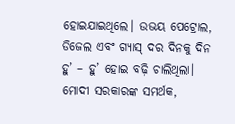ହୋଇଯାଇଥିଲେ। ଉଭୟ ପେଟ୍ରୋଲ, ଡିଜେଲ ଏବଂ ଗ୍ୟାସ୍ ଦର ଦିନକୁ ଦିନ ହୁ’ – ହୁ’ ହୋଇ ବଢ଼ି ଚାଲିଥିଲା। ମୋଦୀ ସରକାରଙ୍କ ସମର୍ଥକ,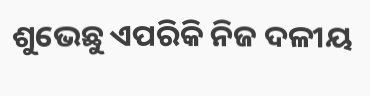ଶୁଭେଛୁ ଏପରିକି ନିଜ ଦଳୀୟ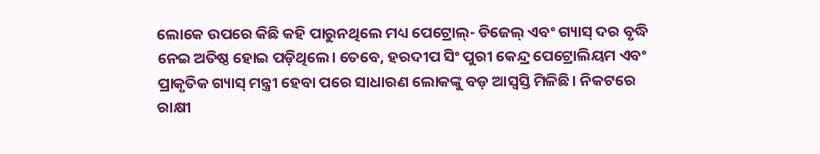ଲୋକେ ଉପରେ କିଛି କହି ପାରୁନଥିଲେ ମଧ୍ୟ ପେଟ୍ରୋଲ୍- ଡିଜେଲ୍ ଏବଂ ଗ୍ୟାସ୍ ଦର ବୃଦ୍ଧି ନେଇ ଅତିଷ୍ଠ ହୋଇ ପଡ଼ିଥିଲେ। ତେବେ, ହରଦୀପ ସିଂ ପୁରୀ କେନ୍ଦ୍ର ପେଟ୍ରୋଲିୟମ ଏବଂ ପ୍ରାକୃତିକ ଗ୍ୟାସ୍ ମନ୍ତ୍ରୀ ହେବା ପରେ ସାଧାରଣ ଲୋକଙ୍କୁ ବଡ଼ ଆସ୍ୱସ୍ତି ମିଳିଛି। ନିକଟରେ ରାକ୍ଷୀ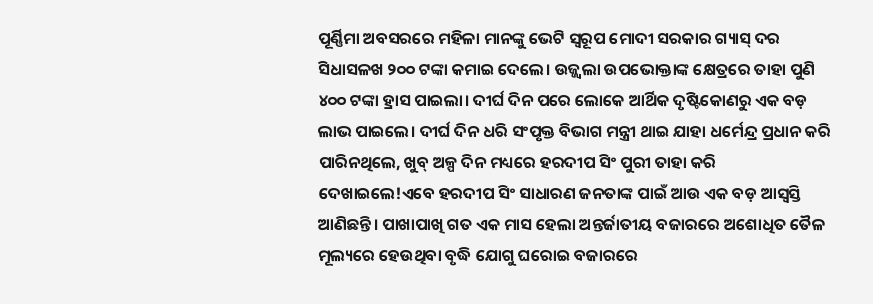ପୂର୍ଣ୍ଣିମା ଅବସରରେ ମହିଳା ମାନଙ୍କୁ ଭେଟି ସ୍ୱରୂପ ମୋଦୀ ସରକାର ଗ୍ୟାସ୍ ଦର ସିଧାସଳଖ ୨୦୦ ଟଙ୍କା କମାଇ ଦେଲେ। ଉଜ୍ଜ୍ୱଲା ଉପଭୋକ୍ତାଙ୍କ କ୍ଷେତ୍ରରେ ତାହା ପୁଣି ୪୦୦ ଟଙ୍କା ହ୍ରାସ ପାଇଲା। ଦୀର୍ଘ ଦିନ ପରେ ଲୋକେ ଆର୍ଥିକ ଦୃଷ୍ଟିକୋଣରୁ ଏକ ବଡ଼ ଲାଭ ପାଇଲେ। ଦୀର୍ଘ ଦିନ ଧରି ସଂପୃକ୍ତ ବିଭାଗ ମନ୍ତ୍ରୀ ଥାଇ ଯାହା ଧର୍ମେନ୍ଦ୍ର ପ୍ରଧାନ କରି ପାରିନଥିଲେ, ଖୁବ୍ ଅଳ୍ପ ଦିନ ମଧ୍ୟରେ ହରଦୀପ ସିଂ ପୁରୀ ତାହା କରି ଦେଖାଇଲେ!ଏବେ ହରଦୀପ ସିଂ ସାଧାରଣ ଜନତାଙ୍କ ପାଇଁ ଆଉ ଏକ ବଡ଼ ଆସ୍ୱସ୍ତି ଆଣିଛନ୍ତି। ପାଖାପାଖି ଗତ ଏକ ମାସ ହେଲା ଅନ୍ତର୍ଜାତୀୟ ବଜାରରେ ଅଶୋଧିତ ତୈଳ ମୂଲ୍ୟରେ ହେଉଥିବା ବୃଦ୍ଧି ଯୋଗୁ ଘରୋଇ ବଜାରରେ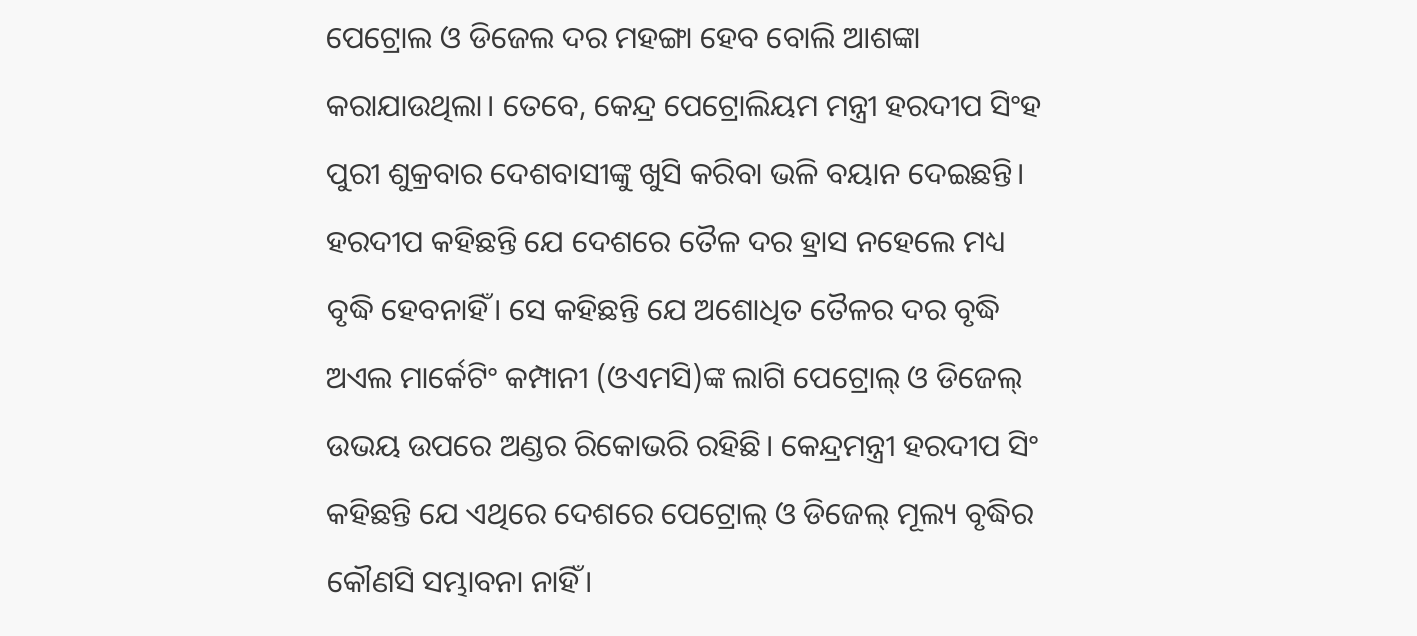ପେଟ୍ରୋଲ ଓ ଡିଜେଲ ଦର ମହଙ୍ଗା ହେବ ବୋଲି ଆଶଙ୍କା କରାଯାଉଥିଲା। ତେବେ, କେନ୍ଦ୍ର ପେଟ୍ରୋଲିୟମ ମନ୍ତ୍ରୀ ହରଦୀପ ସିଂହ ପୁରୀ ଶୁକ୍ରବାର ଦେଶବାସୀଙ୍କୁ ଖୁସି କରିବା ଭଳି ବୟାନ ଦେଇଛନ୍ତି। ହରଦୀପ କହିଛନ୍ତି ଯେ ଦେଶରେ ତୈଳ ଦର ହ୍ରାସ ନହେଲେ ମଧ୍ୟ ବୃଦ୍ଧି ହେବନାହିଁ। ସେ କହିଛନ୍ତି ଯେ ଅଶୋଧିତ ତୈଳର ଦର ବୃଦ୍ଧି ଅଏଲ ମାର୍କେଟିଂ କମ୍ପାନୀ (ଓଏମସି)ଙ୍କ ଲାଗି ପେଟ୍ରୋଲ୍ ଓ ଡିଜେଲ୍ ଉଭୟ ଉପରେ ଅଣ୍ଡର ରିକୋଭରି ରହିଛି। କେନ୍ଦ୍ରମନ୍ତ୍ରୀ ହରଦୀପ ସିଂ କହିଛନ୍ତି ଯେ ଏଥିରେ ଦେଶରେ ପେଟ୍ରୋଲ୍ ଓ ଡିଜେଲ୍ ମୂଲ୍ୟ ବୃଦ୍ଧିର କୌଣସି ସମ୍ଭାବନା ନାହିଁ।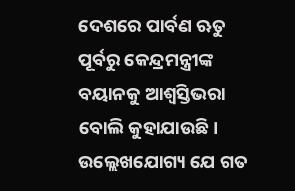ଦେଶରେ ପାର୍ବଣ ଋତୁ ପୂର୍ବରୁ କେନ୍ଦ୍ରମନ୍ତ୍ରୀଙ୍କ ବୟାନକୁ ଆଶ୍ୱସ୍ତିଭରା ବୋଲି କୁହାଯାଉଛି। ଉଲ୍ଲେଖଯୋଗ୍ୟ ଯେ ଗତ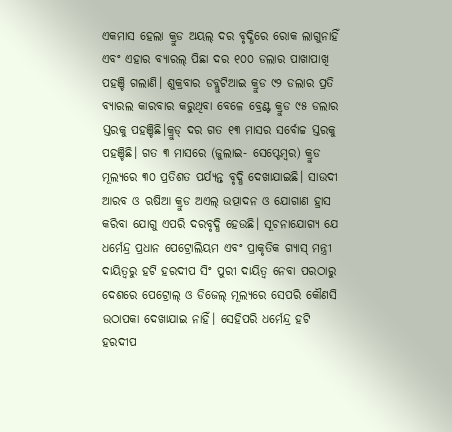ଏକମାସ ହେଲା କ୍ରୁଡ ଅୟଲ୍ ଦର ବୃଦ୍ଧିରେ ରୋକ ଲାଗୁନାହିଁ ଏବଂ ଏହାର ବ୍ୟାରଲ୍ ପିଛା ଦର ୧୦୦ ଡଲାର ପାଖାପାଖି ପହଞ୍ଚି ଗଲାଣି। ଶୁକ୍ରବାର ଡବ୍ଲୁଟିଆଇ କ୍ରୁଡ ୯୨ ଡଲାର ପ୍ରତି ବ୍ୟାରଲ କାରବାର କରୁଥିବା ବେଳେ ବ୍ରେଣ୍ଟ କ୍ରୁଡ ୯୫ ଡଲାର ସ୍ତରକୁ ପହଞ୍ଚିଛି।କ୍ରୁଡ୍ ଦର ଗତ ୧୩ ମାସର ସର୍ବୋଚ୍ଚ ସ୍ତରକୁ ପହଞ୍ଚିଛି। ଗତ ୩ ମାସରେ (ଜୁଲାଇ- ସେପ୍ଟେମ୍ବର) କ୍ରୁଡ ମୂଲ୍ୟରେ ୩୦ ପ୍ରତିଶତ ପର୍ଯ୍ୟନ୍ତ ବୃଦ୍ଧି ଦେଖାଯାଇଛି। ସାଉଦୀ ଆରବ ଓ ଋଷିଆ କ୍ରୁଡ ଅଏଲ୍ ଉତ୍ପାଦନ ଓ ଯୋଗାଣ ହ୍ରାସ କରିବା ଯୋଗୁ ଏପରି ଦରବୃଦ୍ଧି ହେଉଛି। ସୂଚନାଯୋଗ୍ୟ ଯେ ଧର୍ମେନ୍ଦ୍ର ପ୍ରଧାନ ପେଟ୍ରୋଲିୟମ ଏବଂ ପ୍ରାକୃତିକ ଗ୍ୟାସ୍ ମନ୍ତ୍ରୀ ଦାୟିତ୍ବରୁ ହଟି ହରଦୀପ ସିଂ ପୁରୀ ଦାୟିତ୍ୱ ନେବା ପରଠାରୁ ଦେଶରେ ପେଟ୍ରୋଲ୍ ଓ ଡିଜେଲ୍ ମୂଲ୍ୟରେ ସେପରି କୌଣସି ଉଠାପକା ଦେଖାଯାଇ ନାହିଁ। ସେହିପରି ଧର୍ମେନ୍ଦ୍ର ହଟି ହରଦୀପ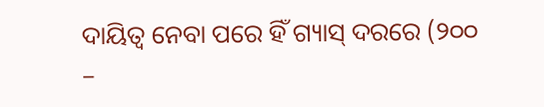ଦାୟିତ୍ୱ ନେବା ପରେ ହିଁ ଗ୍ୟାସ୍ ଦରରେ (୨୦୦ –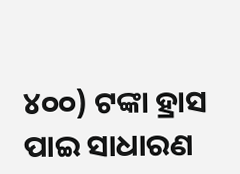୪୦୦) ଟଙ୍କା ହ୍ରାସ ପାଇ ସାଧାରଣ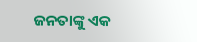ଜନତାଙ୍କୁ ଏକ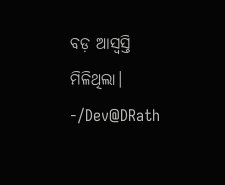ବଡ଼ ଆସ୍ୱସ୍ତି ମିଳିଥିଲା।
-/Dev@DRath